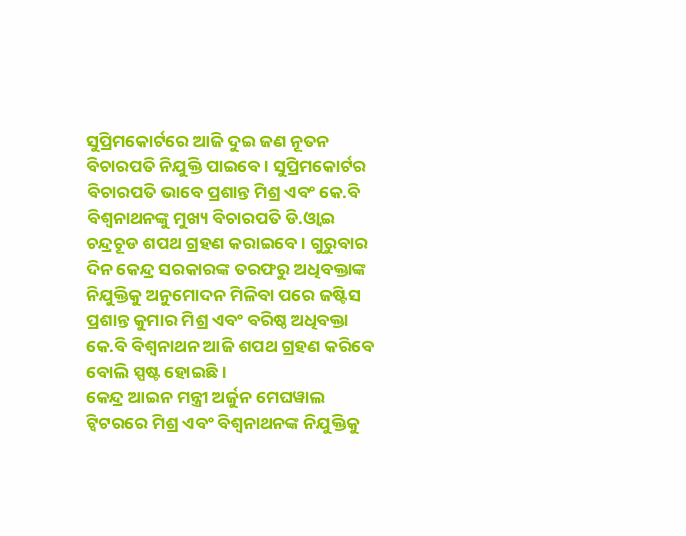ସୁପ୍ରିମକୋର୍ଟରେ ଆଜି ଦୁଇ ଜଣ ନୂତନ ବିଚାରପତି ନିଯୁକ୍ତି ପାଇବେ । ସୁପ୍ରିମକୋର୍ଟର ବିଚାରପତି ଭାବେ ପ୍ରଶାନ୍ତ ମିଶ୍ର ଏବଂ କେ.ବି ବିଶ୍ୱନାଥନଙ୍କୁ ମୁଖ୍ୟ ବିଚାରପତି ଡି.ଓ୍ବାଇ ଚନ୍ଦ୍ରଚୂଡ ଶପଥ ଗ୍ରହଣ କରାଇବେ । ଗୁରୁବାର ଦିନ କେନ୍ଦ୍ର ସରକାରଙ୍କ ତରଫରୁ ଅଧିବକ୍ତାଙ୍କ ନିଯୁକ୍ତିକୁ ଅନୁମୋଦନ ମିଳିବା ପରେ ଜଷ୍ଟିସ ପ୍ରଶାନ୍ତ କୁମାର ମିଶ୍ର ଏବଂ ବରିଷ୍ଠ ଅଧିବକ୍ତା କେ.ବି ବିଶ୍ୱନାଥନ ଆଜି ଶପଥ ଗ୍ରହଣ କରିବେ ବୋଲି ସ୍ପଷ୍ଟ ହୋଇଛି ।
କେନ୍ଦ୍ର ଆଇନ ମନ୍ତ୍ରୀ ଅର୍ଜୁନ ମେଘୱାଲ ଟ୍ୱିଟରରେ ମିଶ୍ର ଏବଂ ବିଶ୍ୱନାଥନଙ୍କ ନିଯୁକ୍ତିକୁ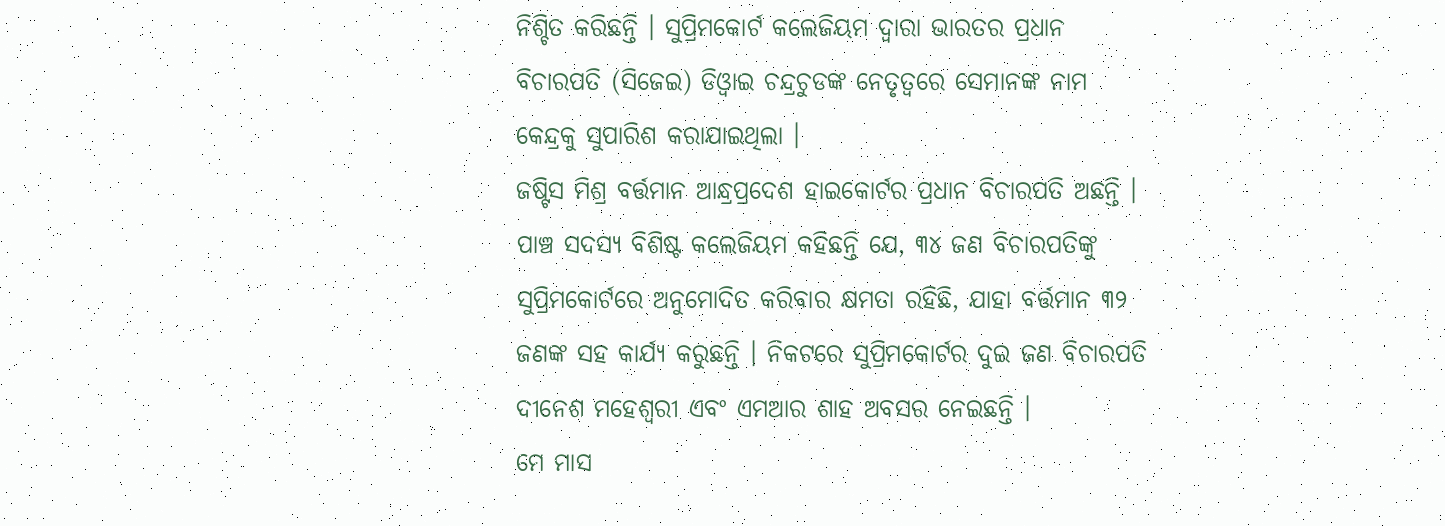ନିଶ୍ଚିତ କରିଛନ୍ତି । ସୁପ୍ରିମକୋର୍ଟ କଲେଜିୟମ ଦ୍ୱାରା ଭାରତର ପ୍ରଧାନ ବିଚାରପତି (ସିଜେଇ) ଡିଓ୍ବାଇ ଚନ୍ଦ୍ରଚୁଡଙ୍କ ନେତୃତ୍ୱରେ ସେମାନଙ୍କ ନାମ କେନ୍ଦ୍ରକୁ ସୁପାରିଶ କରାଯାଇଥିଲା ।
ଜଷ୍ଟିସ ମିଶ୍ର ବର୍ତ୍ତମାନ ଆନ୍ଧ୍ରପ୍ରଦେଶ ହାଇକୋର୍ଟର ପ୍ରଧାନ ବିଚାରପତି ଅଛନ୍ତି । ପାଞ୍ଚ ସଦସ୍ୟ ବିଶିଷ୍ଟ କଲେଜିୟମ କହିଛନ୍ତି ଯେ, ୩୪ ଜଣ ବିଚାରପତିଙ୍କୁ ସୁପ୍ରିମକୋର୍ଟରେ ଅନୁମୋଦିତ କରିବାର କ୍ଷମତା ରହିଛି, ଯାହା ବର୍ତ୍ତମାନ ୩୨ ଜଣଙ୍କ ସହ କାର୍ଯ୍ୟ କରୁଛନ୍ତି । ନିକଟରେ ସୁପ୍ରିମକୋର୍ଟର ଦୁଇ ଜଣ ବିଚାରପତି ଦୀନେଶ ମହେଶ୍ୱରୀ ଏବଂ ଏମଆର ଶାହ ଅବସର ନେଇଛନ୍ତି ।
ମେ ମାସ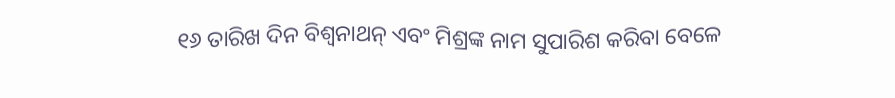୧୬ ତାରିଖ ଦିନ ବିଶ୍ୱନାଥନ୍ ଏବଂ ମିଶ୍ରଙ୍କ ନାମ ସୁପାରିଶ କରିବା ବେଳେ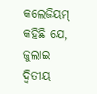କଲେଜିୟମ୍ କହିଛି ଯେ, ଜୁଲାଇ ଦ୍ୱିତୀୟ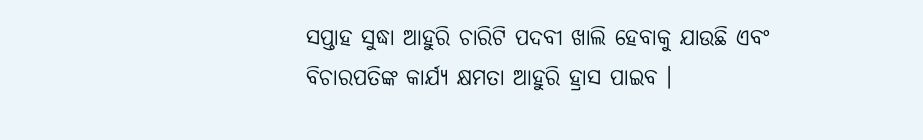ସପ୍ତାହ ସୁଦ୍ଧା ଆହୁରି ଚାରିଟି ପଦବୀ ଖାଲି ହେବାକୁ ଯାଉଛି ଏବଂ ବିଚାରପତିଙ୍କ କାର୍ଯ୍ୟ କ୍ଷମତା ଆହୁରି ହ୍ରାସ ପାଇବ ।